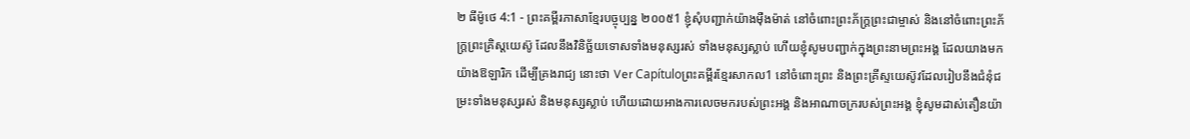២ ធីម៉ូថេ 4:1 - ព្រះគម្ពីរភាសាខ្មែរបច្ចុប្បន្ន ២០០៥1 ខ្ញុំសុំបញ្ជាក់យ៉ាងម៉ឺងម៉ាត់ នៅចំពោះព្រះភ័ក្ត្រព្រះជាម្ចាស់ និងនៅចំពោះព្រះភ័ក្ត្រព្រះគ្រិស្តយេស៊ូ ដែលនឹងវិនិច្ឆ័យទោសទាំងមនុស្សរស់ ទាំងមនុស្សស្លាប់ ហើយខ្ញុំសូមបញ្ជាក់ក្នុងព្រះនាមព្រះអង្គ ដែលយាងមកយ៉ាងឱឡារិក ដើម្បីគ្រងរាជ្យ នោះថា Ver Capítuloព្រះគម្ពីរខ្មែរសាកល1 នៅចំពោះព្រះ និងព្រះគ្រីស្ទយេស៊ូវដែលរៀបនឹងជំនុំជម្រះទាំងមនុស្សរស់ និងមនុស្សស្លាប់ ហើយដោយអាងការលេចមករបស់ព្រះអង្គ និងអាណាចក្ររបស់ព្រះអង្គ ខ្ញុំសូមដាស់តឿនយ៉ា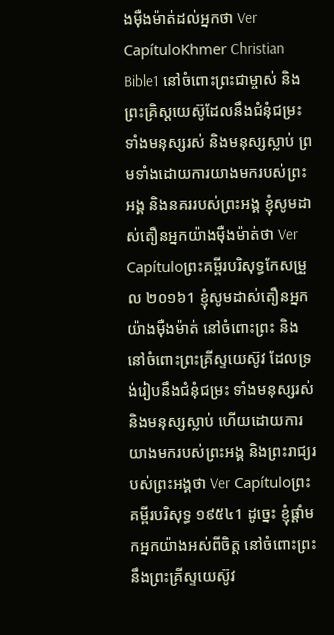ងម៉ឺងម៉ាត់ដល់អ្នកថា Ver CapítuloKhmer Christian Bible1 នៅចំពោះព្រះជាម្ចាស់ និងព្រះគ្រិស្ដយេស៊ូដែលនឹងជំនុំជម្រះទាំងមនុស្សរស់ និងមនុស្សស្លាប់ ព្រមទាំងដោយការយាងមករបស់ព្រះអង្គ និងនគររបស់ព្រះអង្គ ខ្ញុំសូមដាស់តឿនអ្នកយ៉ាងម៉ឺងម៉ាត់ថា Ver Capítuloព្រះគម្ពីរបរិសុទ្ធកែសម្រួល ២០១៦1 ខ្ញុំសូមដាស់តឿនអ្នកយ៉ាងម៉ឺងម៉ាត់ នៅចំពោះព្រះ និងនៅចំពោះព្រះគ្រីស្ទយេស៊ូវ ដែលទ្រង់រៀបនឹងជំនុំជម្រះ ទាំងមនុស្សរស់ និងមនុស្សស្លាប់ ហើយដោយការយាងមករបស់ព្រះអង្គ និងព្រះរាជ្យរបស់ព្រះអង្គថា Ver Capítuloព្រះគម្ពីរបរិសុទ្ធ ១៩៥៤1 ដូច្នេះ ខ្ញុំផ្តាំមកអ្នកយ៉ាងអស់ពីចិត្ត នៅចំពោះព្រះ នឹងព្រះគ្រីស្ទយេស៊ូវ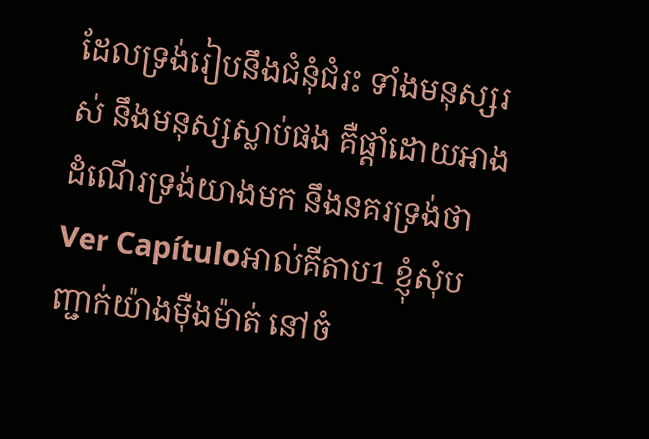ដែលទ្រង់រៀបនឹងជំនុំជំរះ ទាំងមនុស្សរស់ នឹងមនុស្សស្លាប់ផង គឺផ្តាំដោយអាងដំណើរទ្រង់យាងមក នឹងនគរទ្រង់ថា Ver Capítuloអាល់គីតាប1 ខ្ញុំសុំបញ្ជាក់យ៉ាងម៉ឺងម៉ាត់ នៅចំ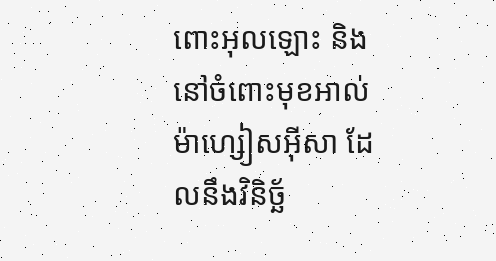ពោះអុលឡោះ និងនៅចំពោះមុខអាល់ម៉ាហ្សៀសអ៊ីសា ដែលនឹងវិនិច្ឆ័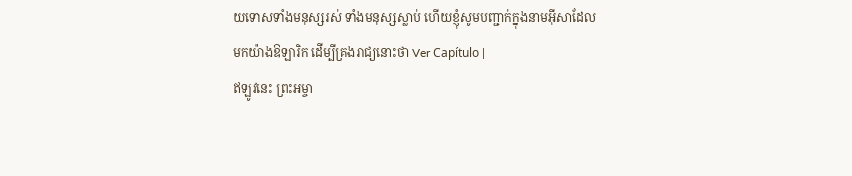យទោសទាំងមនុស្សរស់ ទាំងមនុស្សស្លាប់ ហើយខ្ញុំសូមបញ្ជាក់ក្នុងនាមអ៊ីសាដែលមកយ៉ាងឱឡារិក ដើម្បីគ្រងរាជ្យនោះថា Ver Capítulo |
ឥឡូវនេះ ព្រះអម្ចា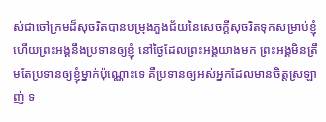ស់ជាចៅក្រមដ៏សុចរិតបានបម្រុងភួងជ័យនៃសេចក្ដីសុចរិតទុកសម្រាប់ខ្ញុំ ហើយព្រះអង្គនឹងប្រទានឲ្យខ្ញុំ នៅថ្ងៃដែលព្រះអង្គយាងមក ព្រះអង្គមិនត្រឹមតែប្រទានឲ្យខ្ញុំម្នាក់ប៉ុណ្ណោះទេ គឺប្រទានឲ្យអស់អ្នកដែលមានចិត្តស្រឡាញ់ ទ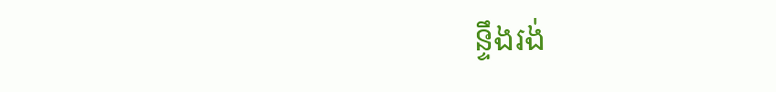ន្ទឹងរង់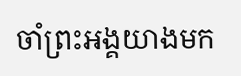ចាំព្រះអង្គយាងមក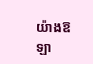យ៉ាងឱឡា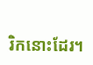រិកនោះដែរ។